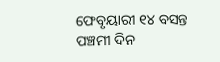ଫେବୃୟାରୀ ୧୪ ବସନ୍ତ ପଞ୍ଚମୀ ଦିନ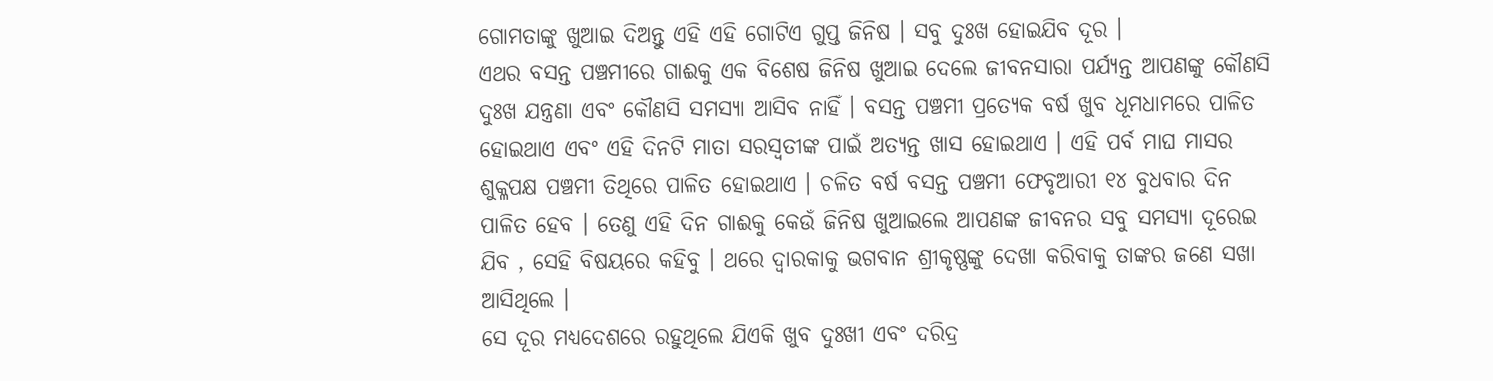ଗୋମତାଙ୍କୁ ଖୁଆଇ ଦିଅନ୍ତୁ ଏହି ଏହି ଗୋଟିଏ ଗୁପ୍ତ ଜିନିଷ । ସବୁ ଦୁଃଖ ହୋଇଯିବ ଦୂର ।
ଏଥର ବସନ୍ତ ପଞ୍ଚମୀରେ ଗାଈକୁ ଏକ ବିଶେଷ ଜିନିଷ ଖୁଆଇ ଦେଲେ ଜୀବନସାରା ପର୍ଯ୍ୟନ୍ତ ଆପଣଙ୍କୁ କୌଣସି ଦୁଃଖ ଯନ୍ତ୍ରଣା ଏବଂ କୌଣସି ସମସ୍ୟା ଆସିବ ନାହିଁ । ବସନ୍ତ ପଞ୍ଚମୀ ପ୍ରତ୍ୟେକ ବର୍ଷ ଖୁବ ଧୂମଧାମରେ ପାଳିତ ହୋଇଥାଏ ଏବଂ ଏହି ଦିନଟି ମାତା ସରସ୍ୱତୀଙ୍କ ପାଇଁ ଅତ୍ୟନ୍ତ ଖାସ ହୋଇଥାଏ । ଏହି ପର୍ବ ମାଘ ମାସର ଶୁକ୍ଳପକ୍ଷ ପଞ୍ଚମୀ ତିଥିରେ ପାଳିତ ହୋଇଥାଏ । ଚଳିତ ବର୍ଷ ବସନ୍ତ ପଞ୍ଚମୀ ଫେବୃଆରୀ ୧୪ ବୁଧବାର ଦିନ ପାଳିତ ହେବ । ତେଣୁ ଏହି ଦିନ ଗାଈକୁ କେଉଁ ଜିନିଷ ଖୁଆଇଲେ ଆପଣଙ୍କ ଜୀବନର ସବୁ ସମସ୍ୟା ଦୂରେଇ ଯିବ , ସେହି ବିଷୟରେ କହିବୁ । ଥରେ ଦ୍ୱାରକାକୁ ଭଗବାନ ଶ୍ରୀକୃଷ୍ଣଙ୍କୁ ଦେଖା କରିବାକୁ ତାଙ୍କର ଜଣେ ସଖା ଆସିଥିଲେ ।
ସେ ଦୂର ମଧ୍ୟଦେଶରେ ରହୁଥିଲେ ଯିଏକି ଖୁବ ଦୁଃଖୀ ଏବଂ ଦରିଦ୍ର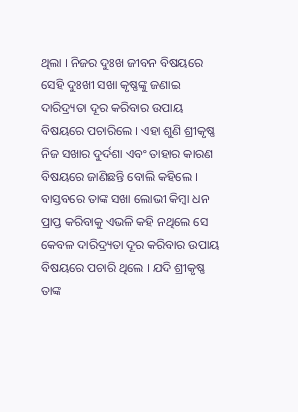ଥିଲା । ନିଜର ଦୁଃଖ ଜୀବନ ବିଷୟରେ ସେହି ଦୁଃଖୀ ସଖା କୃଷ୍ଣଙ୍କୁ ଜଣାଇ ଦାରିଦ୍ର୍ୟତା ଦୂର କରିବାର ଉପାୟ ବିଷୟରେ ପଚାରିଲେ । ଏହା ଶୁଣି ଶ୍ରୀକୃଷ୍ଣ ନିଜ ସଖାର ଦୁର୍ଦଶା ଏବଂ ତାହାର କାରଣ ବିଷୟରେ ଜାଣିଛନ୍ତି ବୋଲି କହିଲେ । ବାସ୍ତବରେ ତାଙ୍କ ସଖା ଲୋଭୀ କିମ୍ବା ଧନ ପ୍ରାପ୍ତ କରିବାକୁ ଏଭଳି କହି ନଥିଲେ ସେ କେବଳ ଦାରିଦ୍ର୍ୟତା ଦୂର କରିବାର ଉପାୟ ବିଷୟରେ ପଚାରି ଥିଲେ । ଯଦି ଶ୍ରୀକୃଷ୍ଣ ତାଙ୍କ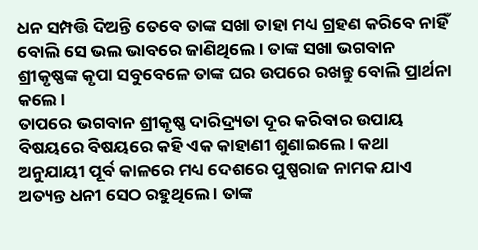ଧନ ସମ୍ପତ୍ତି ଦିଅନ୍ତି ତେବେ ତାଙ୍କ ସଖା ତାହା ମଧ୍ୟ ଗ୍ରହଣ କରିବେ ନାହିଁ ବୋଲି ସେ ଭଲ ଭାବରେ ଜାଣିଥିଲେ । ତାଙ୍କ ସଖା ଭଗବାନ ଶ୍ରୀକୃଷ୍ଣଙ୍କ କୃପା ସବୁବେଳେ ତାଙ୍କ ଘର ଉପରେ ରଖନ୍ତୁ ବୋଲି ପ୍ରାର୍ଥନା କଲେ ।
ତାପରେ ଭଗବାନ ଶ୍ରୀକୃଷ୍ଣ ଦାରିଦ୍ର୍ୟତା ଦୂର କରିବାର ଉପାୟ ବିଷୟରେ ବିଷୟରେ କହି ଏକ କାହାଣୀ ଶୁଣାଇଲେ । କଥା ଅନୁଯାୟୀ ପୂର୍ବ କାଳରେ ମଧ୍ୟ ଦେଶରେ ପୁଷ୍ପରାଜ ନାମକ ଯାଏ ଅତ୍ୟନ୍ତ ଧନୀ ସେଠ ରହୁଥିଲେ । ତାଙ୍କ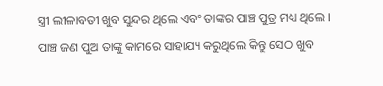ସ୍ତ୍ରୀ ଲୀଳାବତୀ ଖୁବ ସୁନ୍ଦର ଥିଲେ ଏବଂ ତାଙ୍କର ପାଞ୍ଚ ପୁତ୍ର ମଧ୍ୟ ଥିଲେ । ପାଞ୍ଚ ଜଣ ପୁଅ ତାଙ୍କୁ କାମରେ ସାହାଯ୍ୟ କରୁଥିଲେ କିନ୍ତୁ ସେଠ ଖୁବ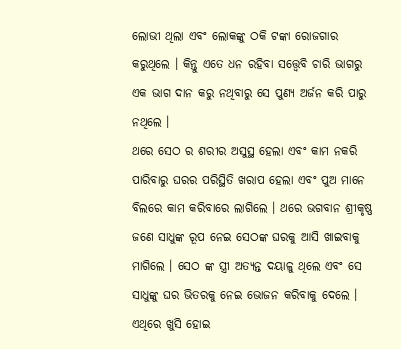ଲୋଭୀ ଥିଲା ଏବଂ ଲୋକଙ୍କୁ ଠକି ଟଙ୍କା ରୋଜଗାର କରୁଥିଲେ । କିନ୍ତୁ ଏତେ ଧନ ରହିବା ସତ୍ତ୍ୱେବି ଚାରି ଭାଗରୁ ଏକ ଭାଗ ଦାନ କରୁ ନଥିବାରୁ ସେ ପୁଣ୍ୟ ଅର୍ଜନ କରି ପାରୁ ନଥିଲେ ।
ଥରେ ସେଠ ର ଶରୀର ଅସୁସ୍ଥ ହେଲା ଏବଂ କାମ ନକରି ପାରିବାରୁ ଘରର ପରିସ୍ଥିତି ଖରାପ ହେଲା ଏବଂ ପୁଅ ମାନେ ବିଲରେ କାମ କରିବାରେ ଲାଗିଲେ । ଥରେ ଭଗବାନ ଶ୍ରୀକୃଷ୍ଣ ଜଣେ ସାଧୁଙ୍କ ରୂପ ନେଇ ସେଠଙ୍କ ଘରକୁ ଆସି ଖାଇବାକୁ ମାଗିଲେ । ସେଠ ଙ୍କ ସ୍ତ୍ରୀ ଅତ୍ୟନ୍ତ ଦୟାଳୁ ଥିଲେ ଏବଂ ସେ ସାଧୁଙ୍କୁ ଘର ଭିତରକୁ ନେଇ ଭୋଜନ କରିବାକୁ ଦେଲେ । ଏଥିରେ ଖୁସି ହୋଇ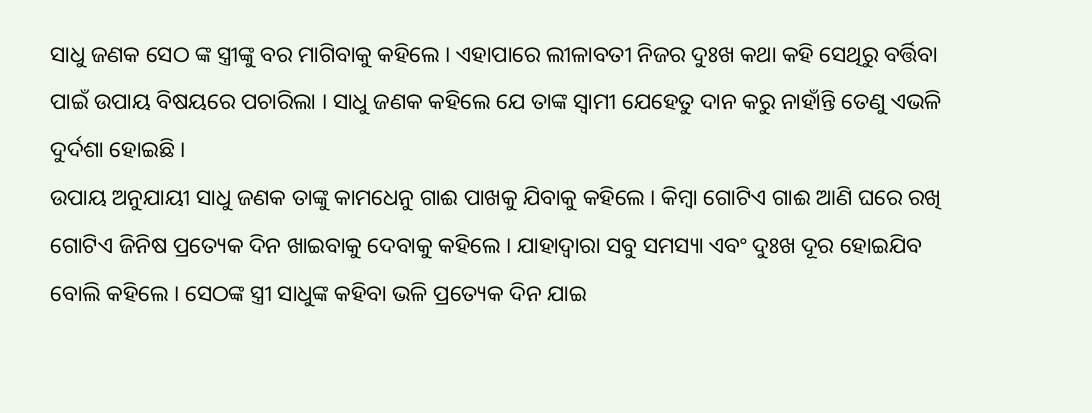ସାଧୁ ଜଣକ ସେଠ ଙ୍କ ସ୍ତ୍ରୀଙ୍କୁ ବର ମାଗିବାକୁ କହିଲେ । ଏହାପାରେ ଲୀଳାବତୀ ନିଜର ଦୁଃଖ କଥା କହି ସେଥିରୁ ବର୍ତ୍ତିବା ପାଇଁ ଉପାୟ ବିଷୟରେ ପଚାରିଲା । ସାଧୁ ଜଣକ କହିଲେ ଯେ ତାଙ୍କ ସ୍ୱାମୀ ଯେହେତୁ ଦାନ କରୁ ନାହାଁନ୍ତି ତେଣୁ ଏଭଳି ଦୁର୍ଦଶା ହୋଇଛି ।
ଉପାୟ ଅନୁଯାୟୀ ସାଧୁ ଜଣକ ତାଙ୍କୁ କାମଧେନୁ ଗାଈ ପାଖକୁ ଯିବାକୁ କହିଲେ । କିମ୍ବା ଗୋଟିଏ ଗାଈ ଆଣି ଘରେ ରଖି ଗୋଟିଏ ଜିନିଷ ପ୍ରତ୍ୟେକ ଦିନ ଖାଇବାକୁ ଦେବାକୁ କହିଲେ । ଯାହାଦ୍ୱାରା ସବୁ ସମସ୍ୟା ଏବଂ ଦୁଃଖ ଦୂର ହୋଇଯିବ ବୋଲି କହିଲେ । ସେଠଙ୍କ ସ୍ତ୍ରୀ ସାଧୁଙ୍କ କହିବା ଭଳି ପ୍ରତ୍ୟେକ ଦିନ ଯାଇ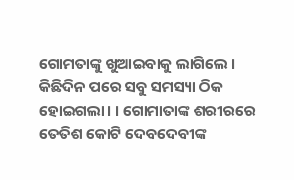ଗୋମତାଙ୍କୁ ଖୁଆଇବାକୁ ଲାଗିଲେ । କିଛିଦିନ ପରେ ସବୁ ସମସ୍ୟା ଠିକ ହୋଇଗଲା। । ଗୋମାତାଙ୍କ ଶରୀରରେ ତେତିଶ କୋଟି ଦେବଦେବୀଙ୍କ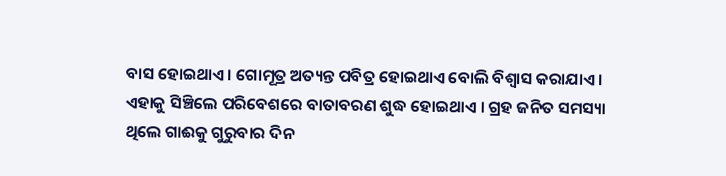ବାସ ହୋଇଥାଏ । ଗୋମୂତ୍ର ଅତ୍ୟନ୍ତ ପବିତ୍ର ହୋଇଥାଏ ବୋଲି ବିଶ୍ୱାସ କରାଯାଏ । ଏହାକୁ ସିଞ୍ଚିଲେ ପରିବେଶରେ ବାତାବରଣ ଶୁଦ୍ଧ ହୋଇଥାଏ । ଗ୍ରହ ଜନିତ ସମସ୍ୟା ଥିଲେ ଗାଈକୁ ଗୁରୁବାର ଦିନ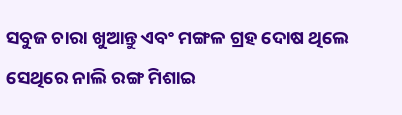ସବୁଜ ଚାରା ଖୁଆନ୍ତୁ ଏବଂ ମଙ୍ଗଳ ଗ୍ରହ ଦୋଷ ଥିଲେ ସେଥିରେ ନାଲି ରଙ୍ଗ ମିଶାଇ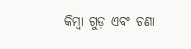କିମ୍ବା ଗୁଡ଼ ଏବଂ ଚଣା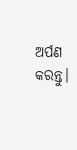ଅର୍ପଣ କରନ୍ତୁ।